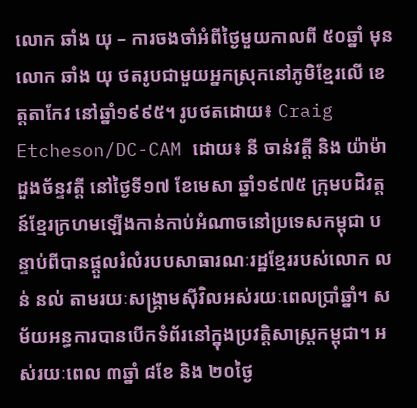លោក ឆាំង យុ – ការចងចាំអំពីថ្ងៃមួយកាលពី ៥០ឆ្នាំ មុន
លោក ឆាំង យុ ថតរូបជាមួយអ្នកស្រុកនៅភូមិខ្មែរលើ ខេត្តតាកែវ នៅឆ្នាំ១៩៩៥។ រូបថតដោយ៖ Craig Etcheson/DC-CAM ដោយ៖ នី ចាន់វត្តី និង យ៉ាម៉ា ដួងច័ន្ទវត្តី នៅថ្ងៃទី១៧ ខែមេសា ឆ្នាំ១៩៧៥ ក្រុមបដិវត្តន៍ខ្មែរក្រហមឡើងកាន់កាប់អំណាចនៅប្រទេសកម្ពុជា បន្ទាប់ពីបានផ្តួលរំលំរបបសាធារណៈរដ្ឋខ្មែររបស់លោក លន់ នល់ តាមរយៈសង្គ្រាមស៊ីវិលអស់រយៈពេលប្រាំឆ្នាំ។ សម័យអន្ធការបានបើកទំព័រនៅក្នុងប្រវត្តិសាស្ត្រកម្ពុជា។ អស់រយៈពេល ៣ឆ្នាំ ៨ខែ និង ២០ថ្ងៃ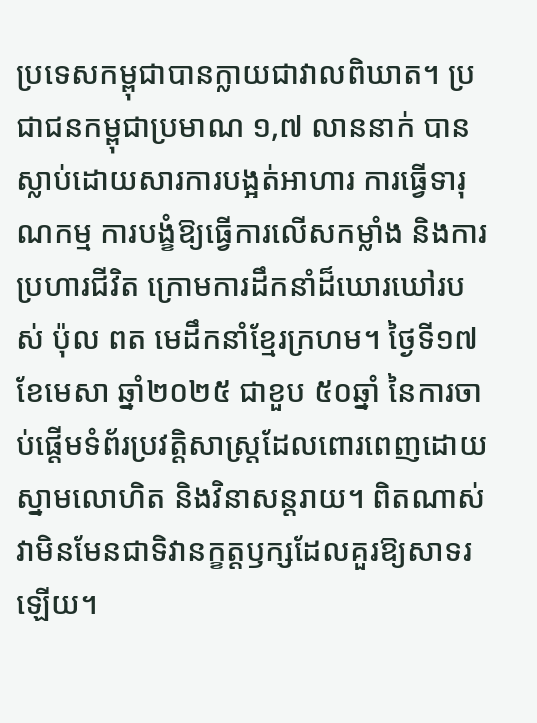ប្រទេសកម្ពុជាបានក្លាយជាវាលពិឃាត។ ប្រជាជនកម្ពុជាប្រមាណ ១,៧ លាននាក់ បានស្លាប់ដោយសារការបង្អត់អាហារ ការធ្វើទារុណកម្ម ការបង្ខំឱ្យធ្វើការលើសកម្លាំង និងការប្រហារជីវិត ក្រោមការដឹកនាំដ៏ឃោរឃៅរបស់ ប៉ុល ពត មេដឹកនាំខ្មែរក្រហម។ ថ្ងៃទី១៧ ខែមេសា ឆ្នាំ២០២៥ ជាខួប ៥០ឆ្នាំ នៃការចាប់ផ្តើមទំព័រប្រវត្តិសាស្ត្រដែលពោរពេញដោយស្នាមលោហិត និងវិនាសន្តរាយ។ ពិតណាស់ វាមិនមែនជាទិវានក្ខត្តឫក្សដែលគួរឱ្យសាទរឡើយ។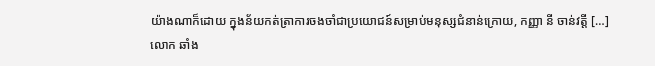យ៉ាងណាក៏ដោយ ក្នុងន័យកត់ត្រាការចងចាំជាប្រយោជន៍សម្រាប់មនុស្សជំនាន់ក្រោយ, កញ្ញា នី ចាន់វត្តី […]
លោក ឆាំង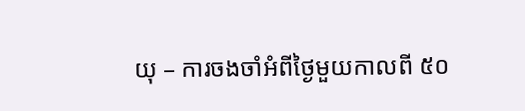យុ – ការចងចាំអំពីថ្ងៃមួយកាលពី ៥០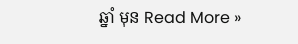ឆ្នាំ មុន Read More »